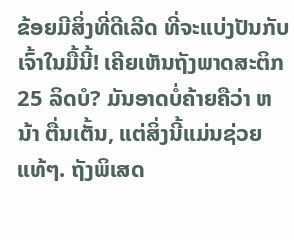ຂ້ອຍມີສິ່ງທີ່ດີເລີດ ທີ່ຈະແບ່ງປັນກັບເຈົ້າໃນມື້ນີ້! ເຄີຍເຫັນຖັງພາດສະຕິກ 25 ລິດບໍ? ມັນອາດບໍ່ຄ້າຍຄືວ່າ ຫນ້າ ຕື່ນເຕັ້ນ, ແຕ່ສິ່ງນີ້ແມ່ນຊ່ວຍແທ້ໆ. ຖັງພິເສດ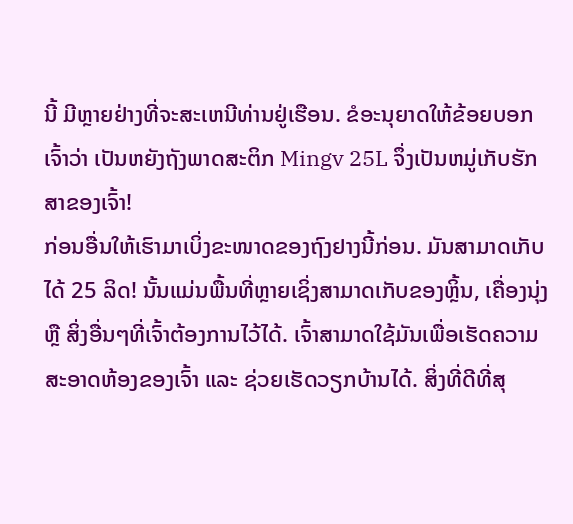ນີ້ ມີຫຼາຍຢ່າງທີ່ຈະສະເຫນີທ່ານຢູ່ເຮືອນ. ຂໍອະນຸຍາດໃຫ້ຂ້ອຍບອກເຈົ້າວ່າ ເປັນຫຍັງຖັງພາດສະຕິກ Mingv 25L ຈຶ່ງເປັນຫມູ່ເກັບຮັກສາຂອງເຈົ້າ!
ກ່ອນອື່ນໃຫ້ເຮົາມາເບິ່ງຂະໜາດຂອງຖົງຢາງນີ້ກ່ອນ. ມັນສາມາດເກັບໄດ້ 25 ລິດ! ນັ້ນແມ່ນພື້ນທີ່ຫຼາຍເຊິ່ງສາມາດເກັບຂອງຫຼິ້ນ, ເຄື່ອງນຸ່ງ ຫຼື ສິ່ງອື່ນໆທີ່ເຈົ້າຕ້ອງການໄວ້ໄດ້. ເຈົ້າສາມາດໃຊ້ມັນເພື່ອເຮັດຄວາມສະອາດຫ້ອງຂອງເຈົ້າ ແລະ ຊ່ວຍເຮັດວຽກບ້ານໄດ້. ສິ່ງທີ່ດີທີ່ສຸ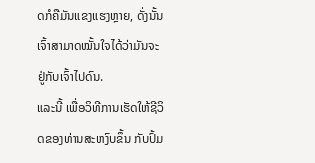ດກໍຄືມັນແຂງແຮງຫຼາຍ, ດັ່ງນັ້ນເຈົ້າສາມາດໝັ້ນໃຈໄດ້ວ່າມັນຈະຢູ່ກັບເຈົ້າໄປດົນ.
ແລະນີ້ ເພື່ອວິທີການເຮັດໃຫ້ຊີວິດຂອງທ່ານສະຫງົບຂຶ້ນ ກັບປົ້ມ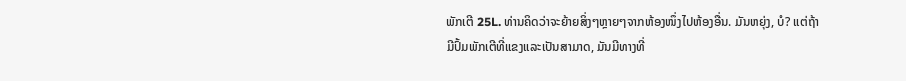ພັກເຕີ 25L. ທ່ານຄິດວ່າຈະຍ້າຍສິ່ງໆຫຼາຍໆຈາກຫ້ອງໜຶ່ງໄປຫ້ອງອື່ນ. ມັນຫຍຸ່ງ, ບໍ? ແຕ່ຖ້າມີປົ້ມພັກເຕີທີ່ແຂງແລະເປັນສາມາດ, ມັນມີທາງທີ່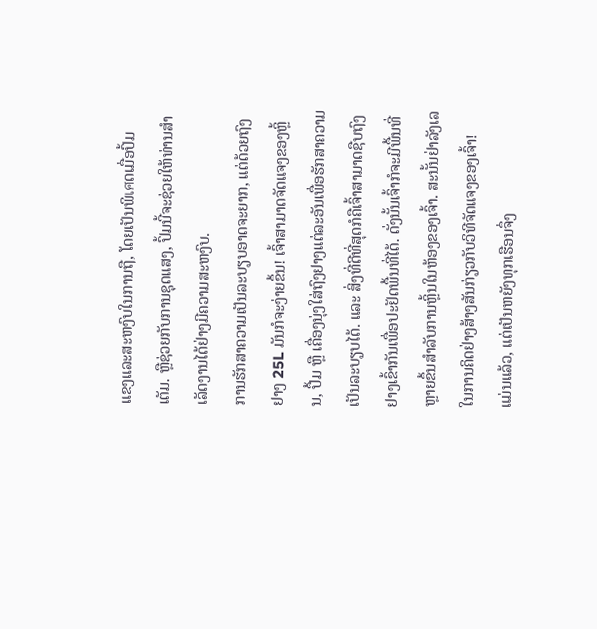ແຂງແລະສະຫງົບໃນການຖື, ໂດຍເປັນພິเศດເມື່ອປົ້ມເຕັມ. ຫຼືຊ່ວຍກັບການຊຸດແສງ, ປົ້ມນີ້ຈະຊ່ວຍໃຫ້ທ່ານສຳເລັດງານໄດ້ຢ່າງມີຄວາມສະຫງົບ.
ການຮັກສາຄວາມເປັນລະບຽບອາດຈະຍາກ, ແຕ່ດ້ວຍຖົງຢາງ 25L ມັນກໍຈະງ່າຍຂຶ້ນ! ເຈົ້າສາມາດຈັດແຈງຂອງຫຼິ້ນ, ປື້ມ ຫຼື ເຄື່ອງນຸ່ງໃສ່ຖົງຢາງແຕ່ລະອັນເພື່ອຮັກສາຄວາມເປັນລະບຽບໄດ້. ແລະ ສິ່ງທີ່ດີທີ່ສຸດກໍຄືເຈົ້າສາມາດຊືບຖົງຢາງເຂົ້າກັນເພື່ອປະຢັດພື້ນທີ່ໄດ້. ດັ່ງນັ້ນເຈົ້າກໍຈະມີພື້ນທີ່ຫຼາຍຂຶ້ນສຳລັບການຫຼິ້ນໃນຫ້ອງຂອງເຈົ້າ. ສະນັ້ນຢ່າລັງເລໃນການຄິດຢ່າງສ້າງສັນກ່ຽວກັບວິທີຈັດແຈງຂອງເຈົ້າ!
ແມ່ນແລ້ວ, ແຕ່ເປັນຫຍັງທຸກເຮືອນຈຶ່ງ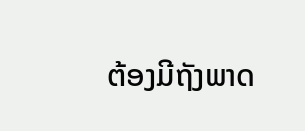ຕ້ອງມີຖັງພາດ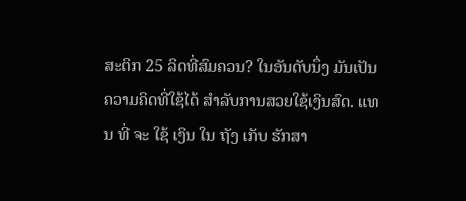ສະຕິກ 25 ລິດທີ່ສົມຄວນ? ໃນອັນດັບນຶ່ງ ມັນເປັນຄວາມຄິດທີ່ໃຊ້ໄດ້ ສໍາລັບການສວຍໃຊ້ເງິນສົດ. ແທນ ທີ່ ຈະ ໃຊ້ ເງິນ ໃນ ຖັງ ເກັບ ຮັກສາ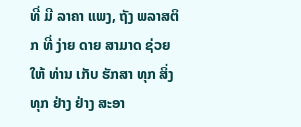ທີ່ ມີ ລາຄາ ແພງ, ຖັງ ພລາສຕິກ ທີ່ ງ່າຍ ດາຍ ສາມາດ ຊ່ວຍ ໃຫ້ ທ່ານ ເກັບ ຮັກສາ ທຸກ ສິ່ງ ທຸກ ຢ່າງ ຢ່າງ ສະອາ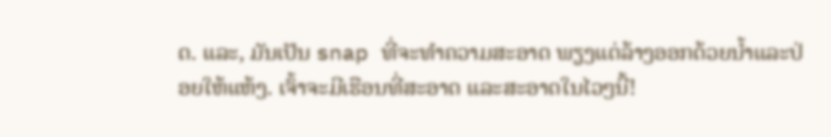ດ. ແລະ, ມັນເປັນ snap ທີ່ຈະທໍາຄວາມສະອາດ ພຽງແຕ່ລ້າງອອກດ້ວຍນ້ຳແລະປ່ອຍໃຫ້ແຫ້ງ. ເຈົ້າຈະມີເຮືອນທີ່ສະອາດ ແລະສະອາດໃນໄວໆນີ້!